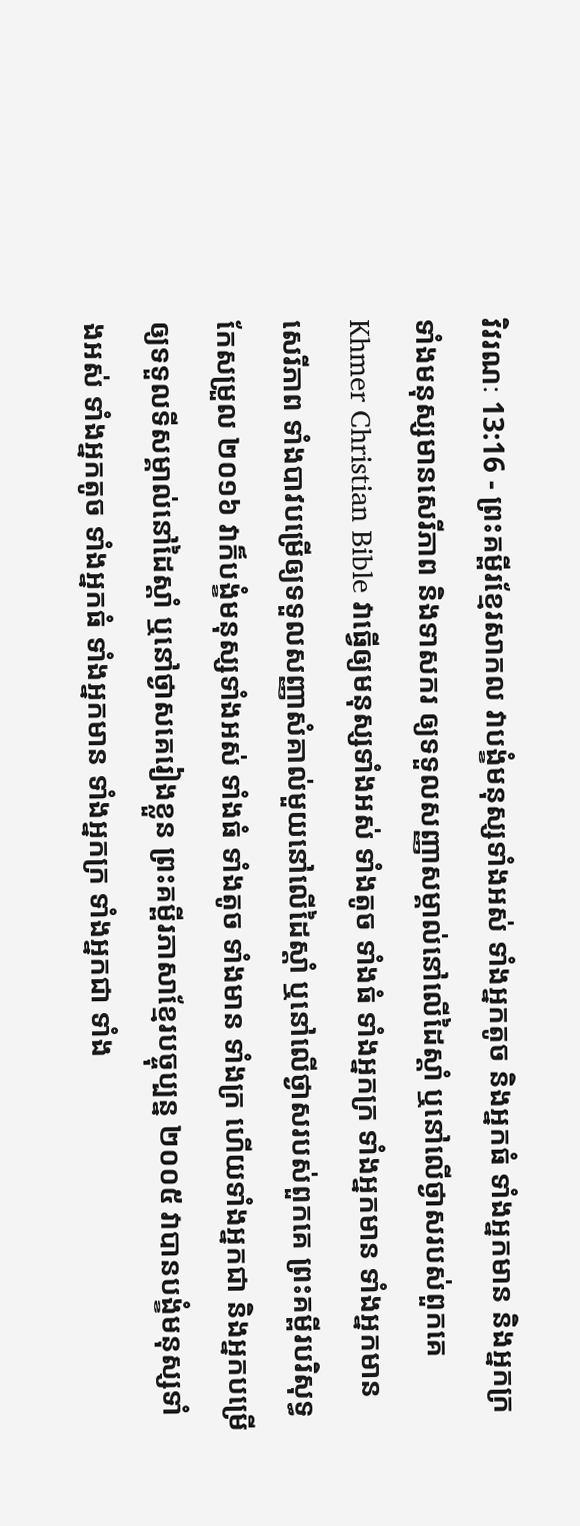វិវរណៈ 13:16 - ព្រះគម្ពីរខ្មែរសាកល វាបង្ខំមនុស្សទាំងអស់ ទាំងអ្នកតូច និងអ្នកធំ ទាំងអ្នកមាន និងអ្នកក្រ ទាំងមនុស្សមានសេរីភាព និងទាសករ ឲ្យទទួលសញ្ញាសម្គាល់នៅលើដៃស្ដាំ ឬនៅលើថ្ងាសរបស់ពួកគេ Khmer Christian Bible វាធ្វើឲ្យមនុស្សទាំងអស់ ទាំងតូច ទាំងធំ ទាំងអ្នកក្រ ទាំងអ្នកមាន ទាំងអ្នកមានសេរីភាព ទាំងបាវបម្រើឲ្យទទួលសញ្ញាសំគាល់មួយនៅលើដៃស្ដាំ ឬនៅលើថ្ងាសរបស់ពួកគេ ព្រះគម្ពីរបរិសុទ្ធកែសម្រួល ២០១៦ វាក៏បង្ខំមនុស្សទាំងអស់ ទាំងធំ ទាំងតូច ទាំងមាន ទាំងក្រ ហើយទាំងអ្នកជា និងអ្នកបម្រើ ឲ្យទទួលទីសម្គាល់នៅដៃស្តាំ ឬនៅថ្ងាសគេរៀងខ្លួន ព្រះគម្ពីរភាសាខ្មែរបច្ចុប្បន្ន ២០០៥ វាបានបង្ខំមនុស្សទាំងអស់ ទាំងអ្នកតូច ទាំងអ្នកធំ ទាំងអ្នកមាន ទាំងអ្នកក្រ ទាំងអ្នកជា ទាំង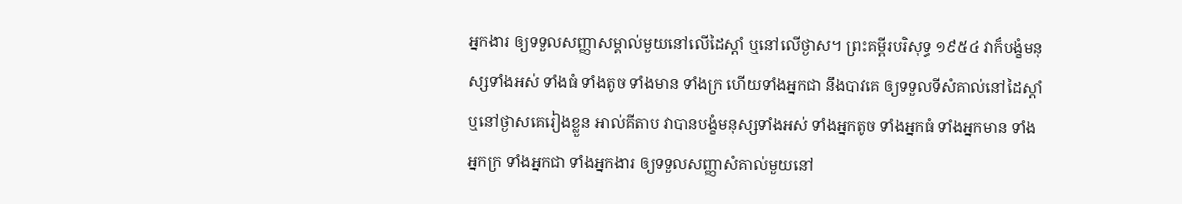អ្នកងារ ឲ្យទទួលសញ្ញាសម្គាល់មួយនៅលើដៃស្ដាំ ឬនៅលើថ្ងាស។ ព្រះគម្ពីរបរិសុទ្ធ ១៩៥៤ វាក៏បង្ខំមនុស្សទាំងអស់ ទាំងធំ ទាំងតូច ទាំងមាន ទាំងក្រ ហើយទាំងអ្នកជា នឹងបាវគេ ឲ្យទទួលទីសំគាល់នៅដៃស្តាំ ឬនៅថ្ងាសគេរៀងខ្លួន អាល់គីតាប វាបានបង្ខំមនុស្សទាំងអស់ ទាំងអ្នកតូច ទាំងអ្នកធំ ទាំងអ្នកមាន ទាំងអ្នកក្រ ទាំងអ្នកជា ទាំងអ្នកងារ ឲ្យទទួលសញ្ញាសំគាល់មួយនៅ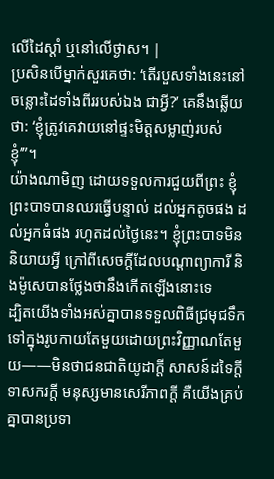លើដៃស្ដាំ ឬនៅលើថ្ងាស។ |
ប្រសិនបើម្នាក់សួរគេថា: ‘តើរបួសទាំងនេះនៅចន្លោះដៃទាំងពីររបស់ឯង ជាអ្វី?’ គេនឹងឆ្លើយថា: ‘ខ្ញុំត្រូវគេវាយនៅផ្ទះមិត្តសម្លាញ់របស់ខ្ញុំ’”។
យ៉ាងណាមិញ ដោយទទួលការជួយពីព្រះ ខ្ញុំព្រះបាទបានឈរធ្វើបន្ទាល់ ដល់អ្នកតូចផង ដល់អ្នកធំផង រហូតដល់ថ្ងៃនេះ។ ខ្ញុំព្រះបាទមិននិយាយអ្វី ក្រៅពីសេចក្ដីដែលបណ្ដាព្យាការី និងម៉ូសេបានថ្លែងថានឹងកើតឡើងនោះទេ
ដ្បិតយើងទាំងអស់គ្នាបានទទួលពិធីជ្រមុជទឹកទៅក្នុងរូបកាយតែមួយដោយព្រះវិញ្ញាណតែមួយ——មិនថាជនជាតិយូដាក្ដី សាសន៍ដទៃក្ដី ទាសករក្ដី មនុស្សមានសេរីភាពក្ដី គឺយើងគ្រប់គ្នាបានប្រទា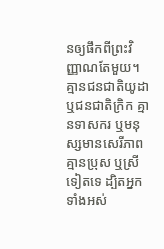នឲ្យផឹកពីព្រះវិញ្ញាណតែមួយ។
គ្មានជនជាតិយូដា ឬជនជាតិក្រិក គ្មានទាសករ ឬមនុស្សមានសេរីភាព គ្មានប្រុស ឬស្រីទៀតទេ ដ្បិតអ្នកទាំងអស់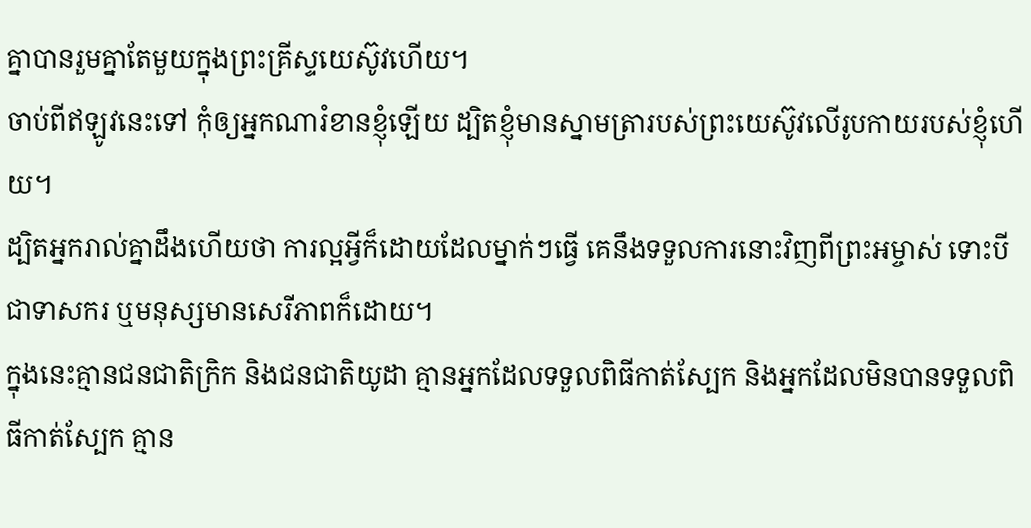គ្នាបានរួមគ្នាតែមួយក្នុងព្រះគ្រីស្ទយេស៊ូវហើយ។
ចាប់ពីឥឡូវនេះទៅ កុំឲ្យអ្នកណារំខានខ្ញុំឡើយ ដ្បិតខ្ញុំមានស្នាមត្រារបស់ព្រះយេស៊ូវលើរូបកាយរបស់ខ្ញុំហើយ។
ដ្បិតអ្នករាល់គ្នាដឹងហើយថា ការល្អអ្វីក៏ដោយដែលម្នាក់ៗធ្វើ គេនឹងទទួលការនោះវិញពីព្រះអម្ចាស់ ទោះបីជាទាសករ ឬមនុស្សមានសេរីភាពក៏ដោយ។
ក្នុងនេះគ្មានជនជាតិក្រិក និងជនជាតិយូដា គ្មានអ្នកដែលទទួលពិធីកាត់ស្បែក និងអ្នកដែលមិនបានទទួលពិធីកាត់ស្បែក គ្មាន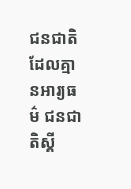ជនជាតិដែលគ្មានអារ្យធម៌ ជនជាតិស្គី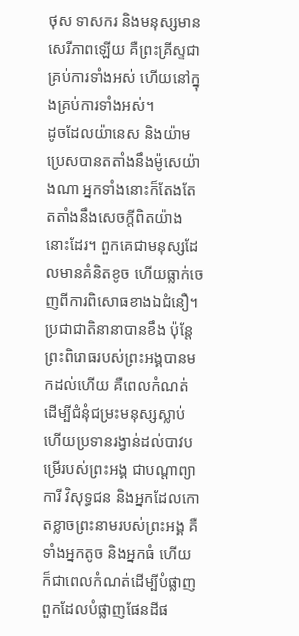ថុស ទាសករ និងមនុស្សមានសេរីភាពឡើយ គឺព្រះគ្រីស្ទជាគ្រប់ការទាំងអស់ ហើយនៅក្នុងគ្រប់ការទាំងអស់។
ដូចដែលយ៉ានេស និងយ៉ាមប្រេសបានតតាំងនឹងម៉ូសេយ៉ាងណា អ្នកទាំងនោះក៏តែងតែតតាំងនឹងសេចក្ដីពិតយ៉ាងនោះដែរ។ ពួកគេជាមនុស្សដែលមានគំនិតខូច ហើយធ្លាក់ចេញពីការពិសោធខាងឯជំនឿ។
ប្រជាជាតិនានាបានខឹង ប៉ុន្តែព្រះពិរោធរបស់ព្រះអង្គបានមកដល់ហើយ គឺពេលកំណត់ដើម្បីជំនុំជម្រះមនុស្សស្លាប់ ហើយប្រទានរង្វាន់ដល់បាវបម្រើរបស់ព្រះអង្គ ជាបណ្ដាព្យាការី វិសុទ្ធជន និងអ្នកដែលកោតខ្លាចព្រះនាមរបស់ព្រះអង្គ គឺទាំងអ្នកតូច និងអ្នកធំ ហើយក៏ជាពេលកំណត់ដើម្បីបំផ្លាញពួកដែលបំផ្លាញផែនដីផ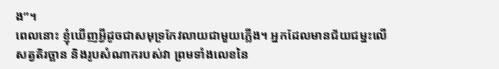ង”។
ពេលនោះ ខ្ញុំឃើញអ្វីដូចជាសមុទ្រកែវលាយជាមួយភ្លើង។ អ្នកដែលមានជ័យជម្នះលើសត្វតិរច្ឆាន និងរូបសំណាករបស់វា ព្រមទាំងលេខនៃ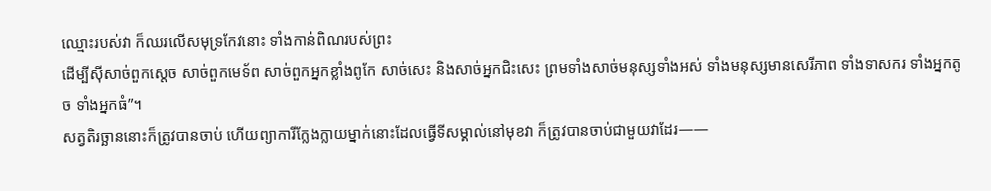ឈ្មោះរបស់វា ក៏ឈរលើសមុទ្រកែវនោះ ទាំងកាន់ពិណរបស់ព្រះ
ដើម្បីស៊ីសាច់ពួកស្ដេច សាច់ពួកមេទ័ព សាច់ពួកអ្នកខ្លាំងពូកែ សាច់សេះ និងសាច់អ្នកជិះសេះ ព្រមទាំងសាច់មនុស្សទាំងអស់ ទាំងមនុស្សមានសេរីភាព ទាំងទាសករ ទាំងអ្នកតូច ទាំងអ្នកធំ”។
សត្វតិរច្ឆាននោះក៏ត្រូវបានចាប់ ហើយព្យាការីក្លែងក្លាយម្នាក់នោះដែលធ្វើទីសម្គាល់នៅមុខវា ក៏ត្រូវបានចាប់ជាមួយវាដែរ——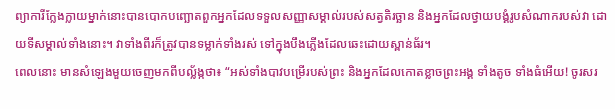ព្យាការីក្លែងក្លាយម្នាក់នោះបានបោកបញ្ឆោតពួកអ្នកដែលទទួលសញ្ញាសម្គាល់របស់សត្វតិរច្ឆាន និងអ្នកដែលថ្វាយបង្គំរូបសំណាករបស់វា ដោយទីសម្គាល់ទាំងនោះ។ វាទាំងពីរក៏ត្រូវបានទម្លាក់ទាំងរស់ ទៅក្នុងបឹងភ្លើងដែលឆេះដោយស្ពាន់ធ័រ។
ពេលនោះ មានសំឡេងមួយចេញមកពីបល្ល័ង្កថា៖ “អស់ទាំងបាវបម្រើរបស់ព្រះ និងអ្នកដែលកោតខ្លាចព្រះអង្គ ទាំងតូច ទាំងធំអើយ! ចូរសរ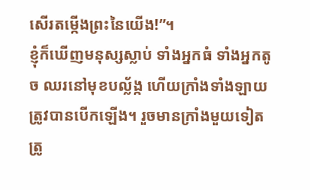សើរតម្កើងព្រះនៃយើង!”។
ខ្ញុំក៏ឃើញមនុស្សស្លាប់ ទាំងអ្នកធំ ទាំងអ្នកតូច ឈរនៅមុខបល្ល័ង្ក ហើយក្រាំងទាំងឡាយត្រូវបានបើកឡើង។ រួចមានក្រាំងមួយទៀតត្រូ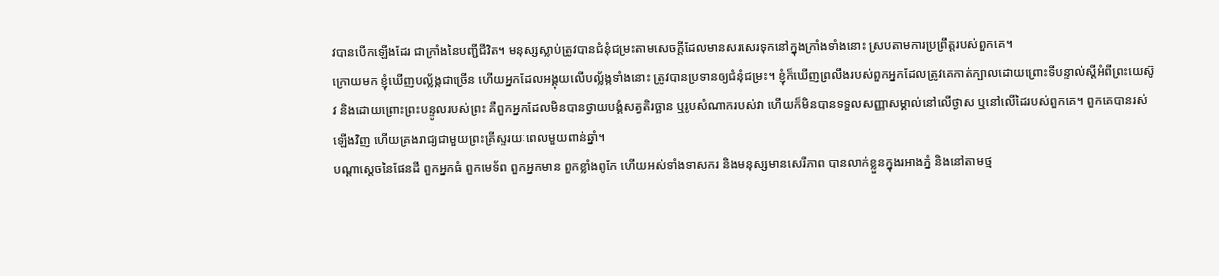វបានបើកឡើងដែរ ជាក្រាំងនៃបញ្ជីជីវិត។ មនុស្សស្លាប់ត្រូវបានជំនុំជម្រះតាមសេចក្ដីដែលមានសរសេរទុកនៅក្នុងក្រាំងទាំងនោះ ស្របតាមការប្រព្រឹត្តរបស់ពួកគេ។
ក្រោយមក ខ្ញុំឃើញបល្ល័ង្កជាច្រើន ហើយអ្នកដែលអង្គុយលើបល្ល័ង្កទាំងនោះ ត្រូវបានប្រទានឲ្យជំនុំជម្រះ។ ខ្ញុំក៏ឃើញព្រលឹងរបស់ពួកអ្នកដែលត្រូវគេកាត់ក្បាលដោយព្រោះទីបន្ទាល់ស្ដីអំពីព្រះយេស៊ូវ និងដោយព្រោះព្រះបន្ទូលរបស់ព្រះ គឺពួកអ្នកដែលមិនបានថ្វាយបង្គំសត្វតិរច្ឆាន ឬរូបសំណាករបស់វា ហើយក៏មិនបានទទួលសញ្ញាសម្គាល់នៅលើថ្ងាស ឬនៅលើដៃរបស់ពួកគេ។ ពួកគេបានរស់ឡើងវិញ ហើយគ្រងរាជ្យជាមួយព្រះគ្រីស្ទរយៈពេលមួយពាន់ឆ្នាំ។
បណ្ដាស្ដេចនៃផែនដី ពួកអ្នកធំ ពួកមេទ័ព ពួកអ្នកមាន ពួកខ្លាំងពូកែ ហើយអស់ទាំងទាសករ និងមនុស្សមានសេរីភាព បានលាក់ខ្លួនក្នុងរអាងភ្នំ និងនៅតាមថ្ម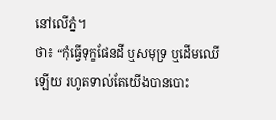នៅលើភ្នំ។
ថា៖ “កុំធ្វើទុក្ខផែនដី ឬសមុទ្រ ឬដើមឈើឡើយ រហូតទាល់តែយើងបានបោះ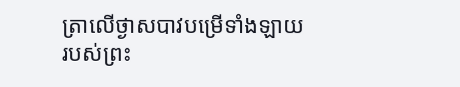ត្រាលើថ្ងាសបាវបម្រើទាំងឡាយរបស់ព្រះ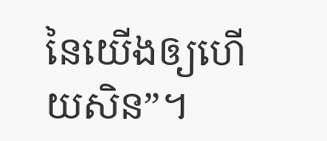នៃយើងឲ្យហើយសិន”។